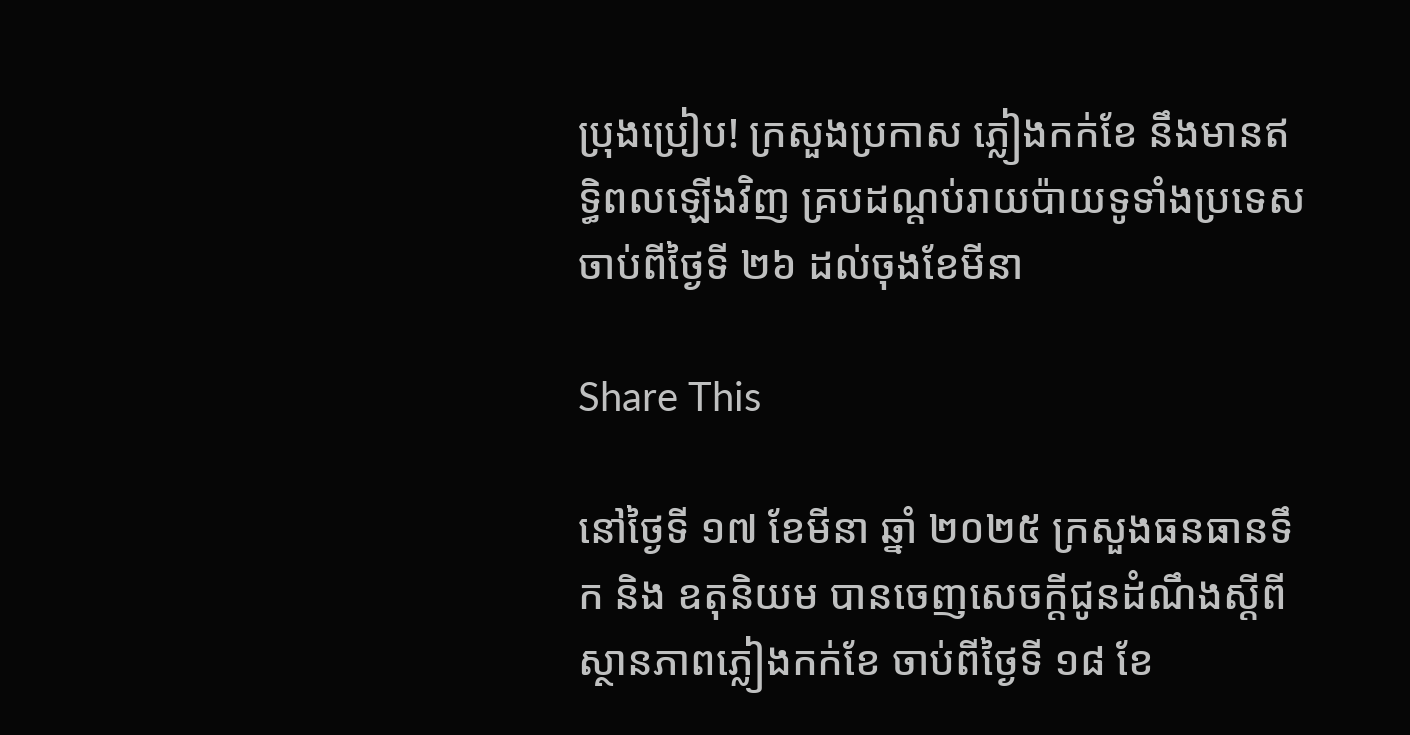ប្រុងប្រៀប! ក្រសួងប្រកាស ភ្លៀងកក់ខែ នឹងមានឥទ្ធិពលឡើងវិញ គ្របដណ្តប់រាយប៉ាយទូទាំងប្រទេសចាប់ពីថ្ងៃទី ២៦ ដល់ចុងខែមីនា

Share This

នៅថ្ងៃទី ១៧ ខែមីនា ឆ្នាំ ២០២៥ ក្រសួងធនធានទឹក និង ឧតុនិយម បានចេញសេចក្តីជូនដំណឹងស្តីពីស្ថានភាពភ្លៀងកក់ខែ ចាប់ពីថ្ងៃទី ១៨ ខែ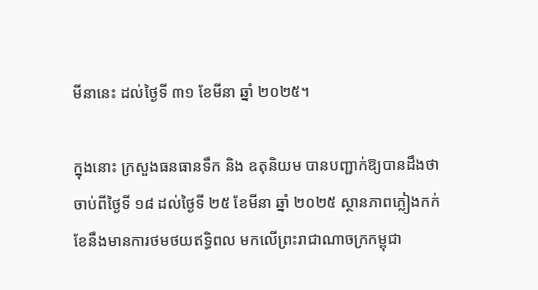មីនានេះ ដល់ថ្ងៃទី ៣១ ខែមីនា ឆ្នាំ ២០២៥។

ក្នុងនោះ ក្រសួងធនធានទឹក និង ឧតុនិយម បានបញ្ជាក់ឱ្យបានដឹងថា ចាប់ពីថ្ងៃទី ១៨ ដល់ថ្ងៃទី ២៥ ខែមីនា ឆ្នាំ ២០២៥ ស្ថានភាពភ្លៀងកក់ខែនឹងមានការថមថយឥទ្ធិពល មកលើព្រះរាជាណាចក្រកម្ពុជា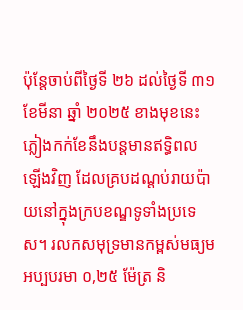ប៉ុន្តែចាប់ពីថ្ងៃទី ២៦ ដល់ថ្ងៃទី ៣១ ខែមីនា ឆ្នាំ ២០២៥ ខាងមុខនេះ ភ្លៀងកក់ខែនឹងបន្តមានឥទ្ធិពលឡើងវិញ ដែលគ្របដណ្តប់រាយប៉ាយនៅក្នុងក្របខណ្ឌទូទាំងប្រទេស។ រលកសមុទ្រមានកម្ពស់មធ្យមអប្បបរមា ០,២៥ ម៉ែត្រ និ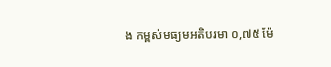ង កម្ពស់មធ្យមអតិបរមា ០,៧៥ ម៉ែ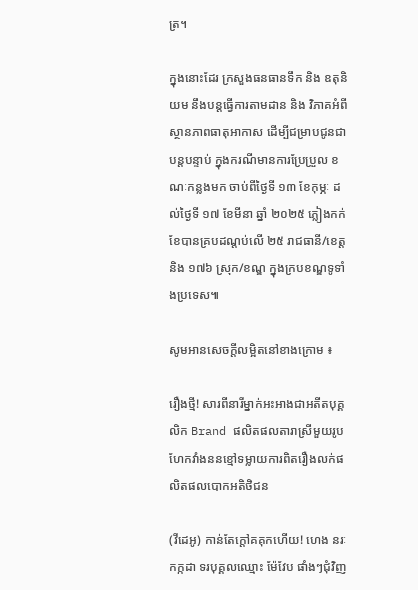ត្រ។

ក្នុងនោះដែរ ក្រសួងធនធានទឹក និង ឧតុនិយម នឹងបន្តធ្វើការតាមដាន និង វិភាគអំពីស្ថានភាពធាតុអាកាស ដើម្បីជម្រាបជូនជាបន្តបន្ទាប់ ក្នុងករណីមានការប្រែប្រួល ខណៈកន្លងមក ចាប់ពីថ្ងៃទី ១៣ ខែកុម្ភៈ ដល់ថ្ងៃទី ១៧ ខែមីនា ឆ្នាំ ២០២៥ ភ្លៀងកក់ខែបានគ្របដណ្តប់លើ ២៥ រាជធានី/ខេត្ត និង ១៧៦ ស្រុក/ខណ្ឌ ក្នុងក្របខណ្ឌទូទាំងប្រទេស៕

សូមអានសេចក្ដីលម្អិតនៅខាងក្រោម ៖

រឿងថ្មី! សារពីនារីម្នាក់អះអាងជាអតីតបុគ្គលិក Brand ផលិតផលតារាស្រីមួយរូប ហែកវាំងននខ្មៅទម្លាយការពិតរឿងលក់ផលិតផលបោកអតិថិជន

(វីដេអូ) កាន់តែក្ដៅគគុកហើយ! ហេង នរៈកក្កដា ទរបុគ្គលឈ្មោះ ម៉ែវែប ផាំងៗជុំវិញ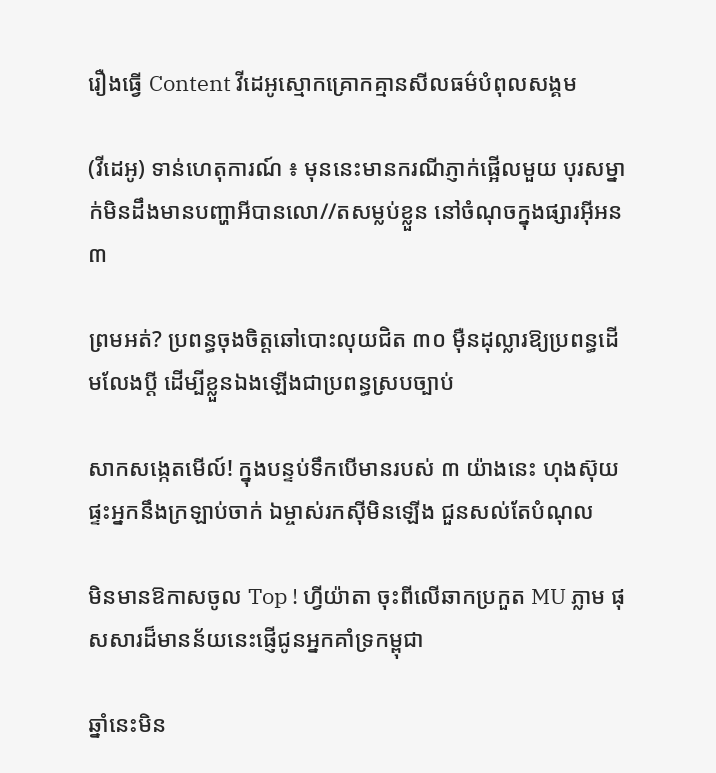រឿងធ្វើ Content វីដេអូស្មោកគ្រោកគ្មានសីលធម៌បំពុលសង្គម

(វីដេអូ) ទាន់ហេតុការណ៍ ៖ មុននេះមានករណីភ្ញាក់ផ្អើលមួយ បុរសម្នាក់មិនដឹងមានបញ្ហាអីបានលោ//តសម្លប់ខ្លួន នៅចំណុចក្នុងផ្សារអ៊ីអន ៣

ព្រមអត់? ប្រពន្ធចុងចិត្តឆៅបោះលុយជិត ៣០ ម៉ឺនដុល្លារឱ្យប្រពន្ធដើមលែងប្តី ដើម្បីខ្លួនឯងឡើងជាប្រពន្ធស្របច្បាប់

សាកសង្កេតមើល៍! ក្នុងបន្ទប់ទឹកបើមានរបស់ ៣ យ៉ាងនេះ ហុងស៊ុយផ្ទះអ្នកនឹងក្រឡាប់ចាក់ ឯម្ចាស់រកស៊ីមិនឡើង ជួនសល់តែបំណុល

មិនមានឱកាសចូល Top ! ហ្វីយ៉ាតា ចុះពីលើឆាកប្រកួត MU ភ្លាម ផុសសារដ៏មានន័យនេះផ្ញើជូនអ្នកគាំទ្រកម្ពុជា

ឆ្នាំនេះមិន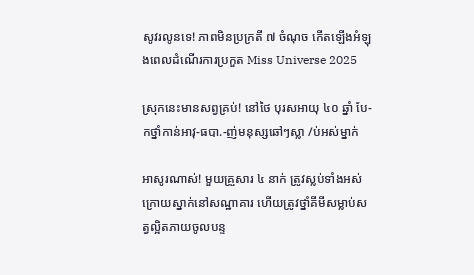សូវរលូនទេ! ភាពមិនប្រក្រតី ៧ ចំណុច កើតឡើងអំឡុងពេលដំណើរការប្រកួត Miss Universe 2025

ស្រុកនេះមានសព្វគ្រប់! នៅថៃ បុរសអាយុ ៤០ ឆ្នាំ បែ-កថ្នាំកាន់អាវុ-ធបា.-ញ់មនុស្សឆៅៗស្លា /ប់អស់ម្នាក់

អាសូរណាស់! មួយគ្រួសារ ៤ នាក់ ត្រូវស្លប់ទាំងអស់ ក្រោយស្នាក់នៅសណ្ឋាគារ ហើយត្រូវថ្នាំគីមីសម្លាប់សត្វល្អិតភាយចូលបន្ទ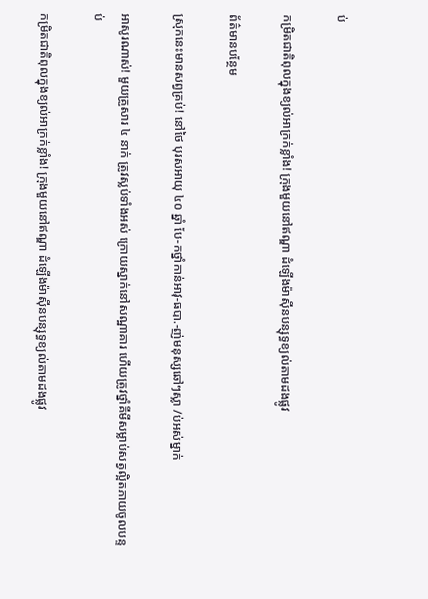ប់

កម្រិតជាតិពុលក្នុងខ្យល់អាក្រក់ខ្លាំង! ក្រុងមួយនៅឥណ្ឌា ដំឡើងម៉ាស៊ីនបន្សុទ្ធខ្យល់តាមដងផ្លូវ

ព័ត៌មានបន្ថែម

ស្រុកនេះមានសព្វគ្រប់! នៅថៃ បុរសអាយុ ៤០ ឆ្នាំ បែ-កថ្នាំកាន់អាវុ-ធបា.-ញ់មនុស្សឆៅៗស្លា /ប់អស់ម្នាក់

អាសូរណាស់! មួយគ្រួសារ ៤ នាក់ ត្រូវស្លប់ទាំងអស់ ក្រោយស្នាក់នៅសណ្ឋាគារ ហើយត្រូវថ្នាំគីមីសម្លាប់សត្វល្អិតភាយចូលបន្ទប់

កម្រិតជាតិពុលក្នុងខ្យល់អាក្រក់ខ្លាំង! ក្រុងមួយនៅឥណ្ឌា ដំឡើងម៉ាស៊ីនបន្សុទ្ធខ្យល់តាមដងផ្លូវ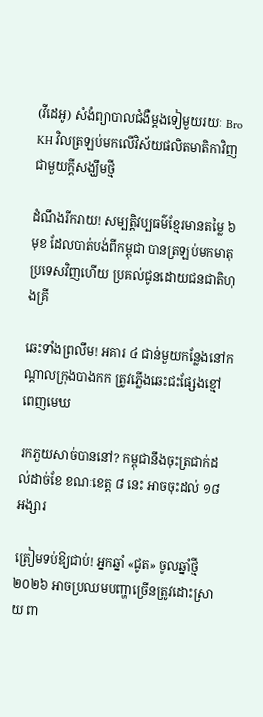(វីដេអូ) សំងំព្យាបាលជំងឺម្តងទៀមួយរយៈ Bro KH វិលត្រឡប់មកលើវិស័យផលិតមាតិកាវិញជាមួយក្តីសង្ឃឹមថ្មី

ដំណឹងរីករាយ! សម្បត្តិវប្បធម៌ខ្មែរមានតម្លៃ ៦ មុខ ដែលបាត់បង់ពីកម្ពុជា បានត្រឡប់មកមាតុប្រទេសវិញហើយ ប្រគល់ជូនដោយជនជាតិហុងគ្រី

ឆេះទាំងព្រលឹម! អគារ ៤ ជាន់មួយកន្លែងនៅកណ្ដាលក្រុងបាងកក ត្រូវភ្លើងឆេះជះផ្សែងខ្មៅពេញមេឃ

រកភួយសាច់បាននៅ? កម្ពុជានឹងចុះត្រជាក់ដល់ដាច់ខែ ខណៈខេត្ត ៨ នេះ អាចចុះដល់ ១៨ អង្សារ

ត្រៀមទប់ឱ្យជាប់! អ្នកឆ្នាំ «ជូត» ចូលឆ្នាំថ្មី ២០២៦ អាចប្រឈមបញ្ហាច្រើនត្រូវដោះស្រាយ ពា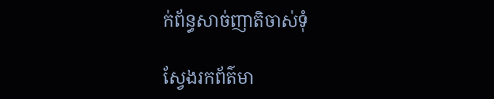ក់ព័ន្ធសាច់ញាតិចាស់ទុំ

ស្វែងរកព័ត៌មា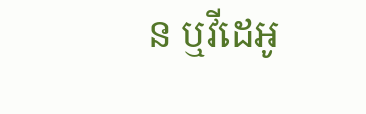ន ឬវីដេអូ